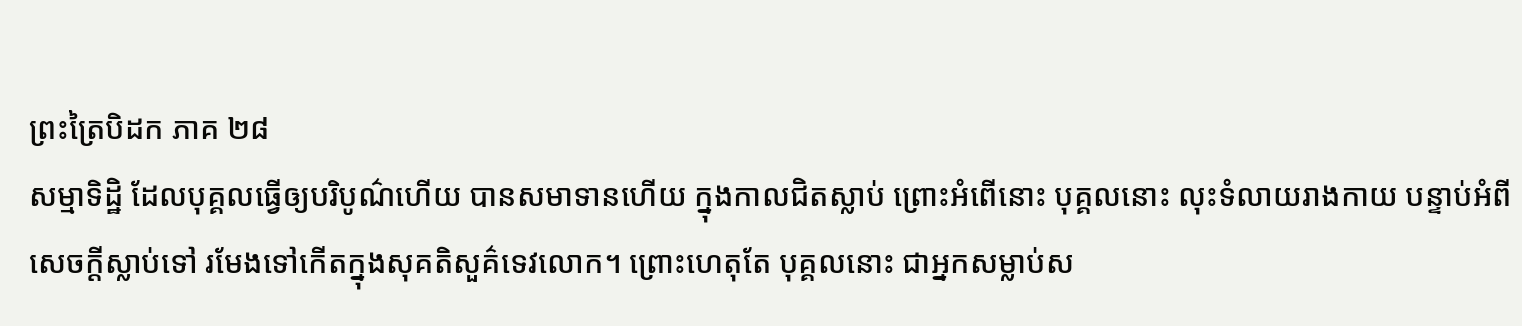ព្រះត្រៃបិដក ភាគ ២៨
សម្មាទិដ្ឋិ ដែលបុគ្គលធ្វើឲ្យបរិបូណ៌ហើយ បានសមាទានហើយ ក្នុងកាលជិតស្លាប់ ព្រោះអំពើនោះ បុគ្គលនោះ លុះទំលាយរាងកាយ បន្ទាប់អំពីសេចក្តីស្លាប់ទៅ រមែងទៅកើតក្នុងសុគតិសួគ៌ទេវលោក។ ព្រោះហេតុតែ បុគ្គលនោះ ជាអ្នកសម្លាប់ស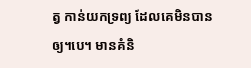ត្វ កាន់យកទ្រព្យ ដែលគេមិនបានឲ្យ។បេ។ មានគំនិ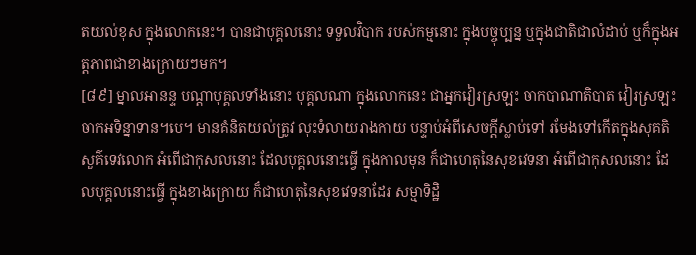តយល់ខុស ក្នុងលោកនេះ។ បានជាបុគ្គលនោះ ទទួលវិបាក របស់កម្មនោះ ក្នុងបច្ចុប្បន្ន ឬក្នុងជាតិជាលំដាប់ ឬក៏ក្នុងអត្តភាពជាខាងក្រោយៗមក។
[៨៩] ម្នាលអានន្ទ បណ្តាបុគ្គលទាំងនោះ បុគ្គលណា ក្នុងលោកនេះ ជាអ្នកវៀរស្រឡះ ចាកបាណាតិបាត វៀរស្រឡះ ចាកអទិន្នាទាន។បេ។ មានគំនិតយល់ត្រូវ លុះទំលាយរាងកាយ បន្ទាប់អំពីសេចក្តីស្លាប់ទៅ រមែងទៅកើតក្នុងសុគតិសួគ៌ទេវលោក អំពើជាកុសលនោះ ដែលបុគ្គលនោះធ្វើ ក្នុងកាលមុន ក៏ជាហេតុនៃសុខវេទនា អំពើជាកុសលនោះ ដែលបុគ្គលនោះធ្វើ ក្នុងខាងក្រោយ ក៏ជាហេតុនៃសុខវេទនាដែរ សម្មាទិដ្ឋិ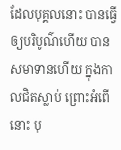ដែលបុគ្គលនោះ បានធ្វើឲ្យបរិបូណ៌ហើយ បានសមាទានហើយ ក្នុងកាលជិតស្លាប់ ព្រោះអំពើនោះ បុ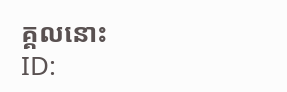គ្គលនោះ
ID: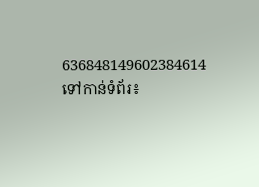636848149602384614
ទៅកាន់ទំព័រ៖